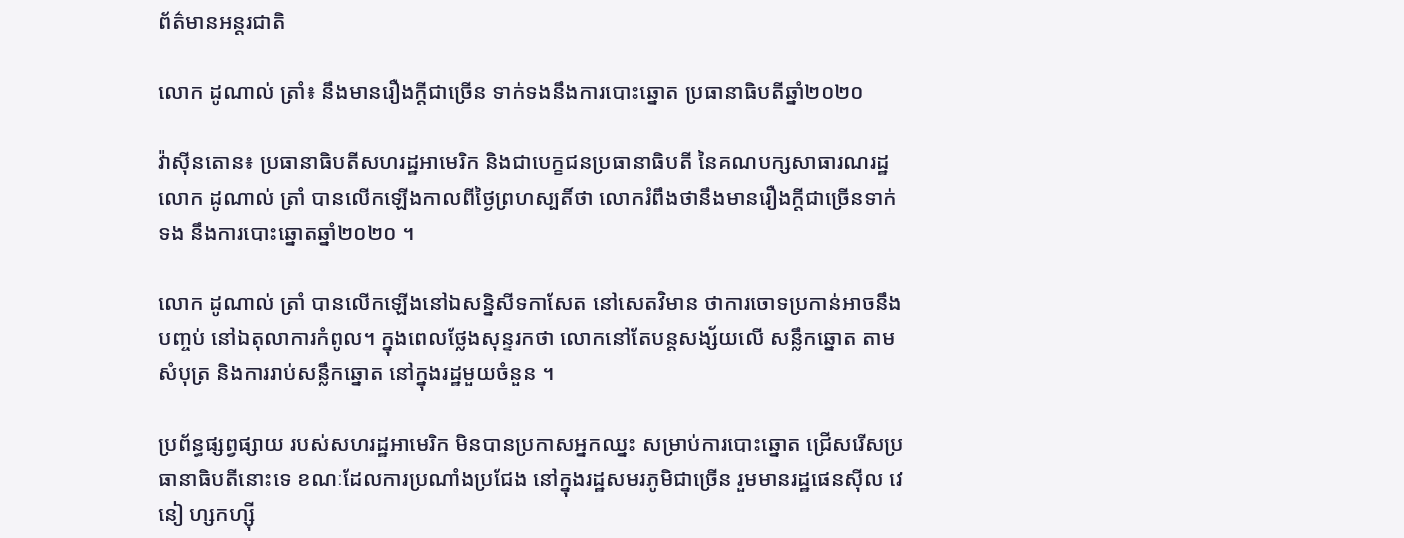ព័ត៌មានអន្តរជាតិ

លោក ដូណាល់ ត្រាំ៖ នឹងមានរឿងក្ដីជាច្រើន ទាក់ទងនឹងការបោះឆ្នោត ប្រធានាធិបតីឆ្នាំ២០២០

វ៉ាស៊ីនតោន៖ ប្រធានាធិបតីសហរដ្ឋអាមេរិក និងជាបេក្ខជនប្រធានាធិបតី នៃគណបក្សសាធារណរដ្ឋលោក ដូណាល់ ត្រាំ បានលើកឡើងកាលពីថ្ងៃព្រហស្បតិ៍ថា លោករំពឹងថានឹងមានរឿងក្តីជាច្រើនទាក់ទង នឹងការបោះឆ្នោតឆ្នាំ២០២០ ។

លោក ដូណាល់ ត្រាំ បានលើកឡើងនៅឯសន្និសីទកាសែត នៅសេតវិមាន ថាការចោទប្រកាន់អាចនឹងបញ្ចប់ នៅឯតុលាការកំពូល។ ក្នុងពេលថ្លែងសុន្ទរកថា លោកនៅតែបន្តសង្ស័យលើ សន្លឹកឆ្នោត តាមសំបុត្រ និងការរាប់សន្លឹកឆ្នោត នៅក្នុងរដ្ឋមួយចំនួន ។

ប្រព័ន្ធផ្សព្វផ្សាយ របស់សហរដ្ឋអាមេរិក មិនបានប្រកាសអ្នកឈ្នះ សម្រាប់ការបោះឆ្នោត ជ្រើសរើសប្រធានាធិបតីនោះទេ ខណៈដែលការប្រណាំងប្រជែង នៅក្នុងរដ្ឋសមរភូមិជាច្រើន រួមមានរដ្ឋផេនស៊ីល វេនៀ ហ្សកហ្ស៊ី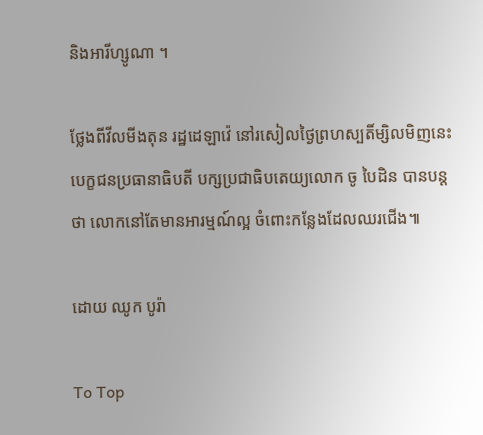និងអារីហ្សូណា ។

ថ្លែងពីវីលមីងតុន រដ្ឋដេឡាវ៉េ នៅរសៀលថ្ងៃព្រហស្បតិ៍ម្សិលមិញនេះ បេក្ខជនប្រធានាធិបតី បក្សប្រជាធិបតេយ្យលោក ចូ បៃដិន បានបន្តថា លោកនៅតែមានអារម្មណ៍ល្អ ចំពោះកន្លែងដែលឈរជើង៕

ដោយ ឈូក បូរ៉ា

To Top